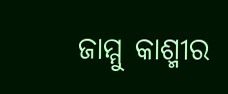ଜାମ୍ମୁ କାଶ୍ମୀର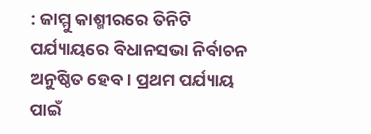: ଜାମ୍ମୁ କାଶ୍ମୀରରେ ତିନିଟି ପର୍ଯ୍ୟାୟରେ ବିଧାନସଭା ନିର୍ବାଚନ ଅନୁଷ୍ଠିତ ହେବ। ପ୍ରଥମ ପର୍ଯ୍ୟାୟ ପାଇଁ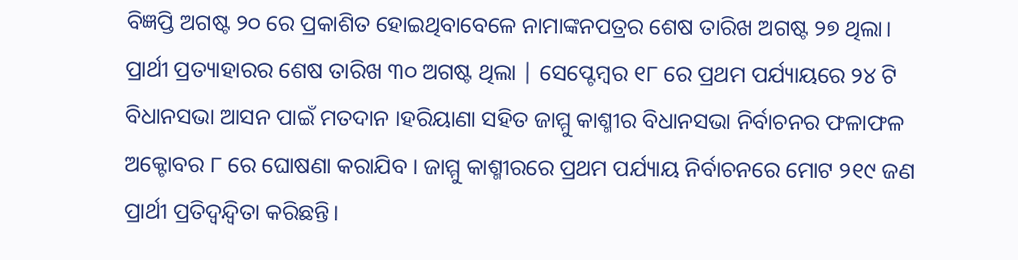ବିଜ୍ଞପ୍ତି ଅଗଷ୍ଟ ୨୦ ରେ ପ୍ରକାଶିତ ହୋଇଥିବାବେଳେ ନାମାଙ୍କନପତ୍ରର ଶେଷ ତାରିଖ ଅଗଷ୍ଟ ୨୭ ଥିଲା। ପ୍ରାର୍ଥୀ ପ୍ରତ୍ୟାହାରର ଶେଷ ତାରିଖ ୩୦ ଅଗଷ୍ଟ ଥିଲା | ସେପ୍ଟେମ୍ବର ୧୮ ରେ ପ୍ରଥମ ପର୍ଯ୍ୟାୟରେ ୨୪ ଟି ବିଧାନସଭା ଆସନ ପାଇଁ ମତଦାନ ।ହରିୟାଣା ସହିତ ଜାମ୍ମୁ କାଶ୍ମୀର ବିଧାନସଭା ନିର୍ବାଚନର ଫଳାଫଳ ଅକ୍ଟୋବର ୮ ରେ ଘୋଷଣା କରାଯିବ । ଜାମ୍ମୁ କାଶ୍ମୀରରେ ପ୍ରଥମ ପର୍ଯ୍ୟାୟ ନିର୍ବାଚନରେ ମୋଟ ୨୧୯ ଜଣ ପ୍ରାର୍ଥୀ ପ୍ରତିଦ୍ୱନ୍ଦ୍ୱିତା କରିଛନ୍ତି।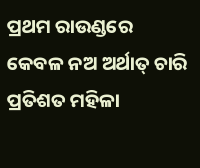ପ୍ରଥମ ରାଉଣ୍ଡରେ କେବଳ ନଅ ଅର୍ଥାତ୍ ଚାରି ପ୍ରତିଶତ ମହିଳା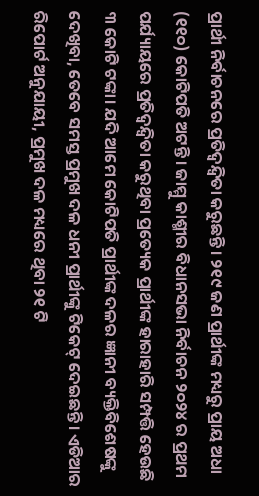ପ୍ରାର୍ଥୀ ନିର୍ବାଚନରେ ପ୍ରତିଦ୍ୱନ୍ଦ୍ୱିତା କରୁଛନ୍ତି। ୨୧୯ ଜଣ ପ୍ରାର୍ଥୀଙ୍କ ମଧ୍ୟରୁ ପ୍ରାୟ ଅଧା (୧୧୦) କୋଟିପତି ଅଟନ୍ତି। ଜାମ୍ମୁ କାଶ୍ମୀର ବିଧାନସଭା ନିର୍ବାଚନ ୨୦୨୪ ର ପ୍ରଥମ ପର୍ଯ୍ୟାୟରେ ପ୍ରତିଦ୍ୱନ୍ଦ୍ୱିତା କରୁଥିବା ପ୍ରତ୍ୟେକ ପ୍ରାର୍ଥୀଙ୍କ ହାରାହାରି ସମ୍ପତ୍ତି ହେଉଛି ୩ କୋଟି ଟଙ୍କା। ଯଦି ଆମେ କୋଟିପତି ପ୍ରାର୍ଥୀଙ୍କ ଦଳର ଜ୍ଞାନୀ ବ୍ୟକ୍ତିବିଶେଷଙ୍କୁ ଦେଖିବା, ତେବେ ସମସ୍ତ ପ୍ରମୁଖ ଦଳ ଧନୀ ପ୍ରାର୍ଥୀଙ୍କୁ ଟିକେଟ୍ ଦେଇଛନ୍ତି। ଏଡିଆର ରିପୋର୍ଟ ଅନୁଯାୟୀ, ପ୍ରମୁଖ ଦଳ ମଧ୍ୟରେ ଥିବା ୨୧ ଟି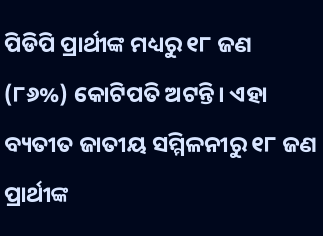ପିଡିପି ପ୍ରାର୍ଥୀଙ୍କ ମଧ୍ୟରୁ ୧୮ ଜଣ (୮୬%) କୋଟିପତି ଅଟନ୍ତି। ଏହା ବ୍ୟତୀତ ଜାତୀୟ ସମ୍ମିଳନୀରୁ ୧୮ ଜଣ ପ୍ରାର୍ଥୀଙ୍କ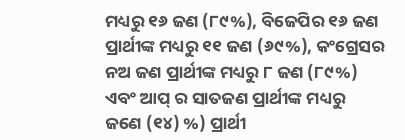ମଧ୍ୟରୁ ୧୬ ଜଣ (୮୯%), ବିଜେପିର ୧୬ ଜଣ ପ୍ରାର୍ଥୀଙ୍କ ମଧ୍ୟରୁ ୧୧ ଜଣ (୬୯%), କଂଗ୍ରେସର ନଅ ଜଣ ପ୍ରାର୍ଥୀଙ୍କ ମଧ୍ୟରୁ ୮ ଜଣ (୮୯%) ଏବଂ ଆପ୍ ର ସାତଜଣ ପ୍ରାର୍ଥୀଙ୍କ ମଧ୍ୟରୁ ଜଣେ (୧୪) %) ପ୍ରାର୍ଥୀ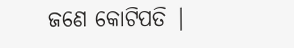ଜଣେ କୋଟିପତି |